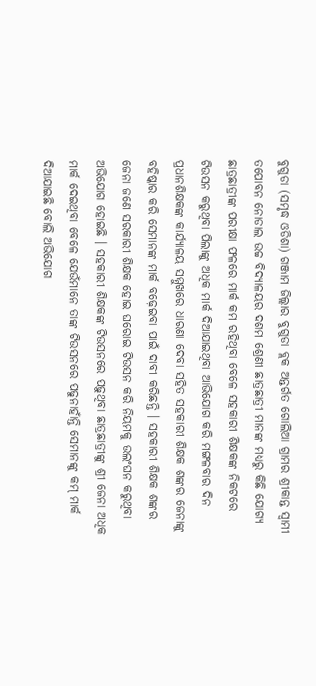ବୁଗୁଡା (ସମୃଦ୍ଧ ଓଡିଶା) ଗଞ୍ଜାମ ଜିଲ୍ଲାର ବୁଗୁଡା ବ୍ଲକ ଅନ୍ତର୍ଗତ ଗୋଲିଆ ଗ୍ରାମର ଶ୍ରୀକାନ୍ତ ସ୍ୱାମୀ ତପୋବନ ନୋଡାଲ ଉଚ୍ଚ ବିଦ୍ୟାଳୟର ଦଶମ ଶ୍ରେଣୀ ଛାତ୍ରଛାତ୍ରୀ ମାନଙ୍କ ମଧ୍ୟରୁ କିଛି ଯୋଗ୍ୟ ଛାତ୍ରଛାତ୍ରୀଙ୍କ ପରୀକ୍ଷା ଫଳରେ ମାର୍କ କମ ରହିଥିବା ବେଳେ ସହକାରୀ ଶିକ୍ଷକଙ୍କ ନିକଟରେ ଟିଉସନ କରୁଥିବା ପିଲାଙ୍କୁ ଅଧିକ ମାର୍କ ଦିଆଯାଇଥିବା ଆଭିଯୋଗ କରି ମଙ୍ଗଳବାର ଦିନ ପ୍ରଧାନଶିକ୍ଷକଙ୍କ କାର୍ଯ୍ୟାଳୟ ସମ୍ମୁଖରେ ଧାରଣା ଦେବା ସହିତ ସହକାରୀ ଶିକ୍ଷକ ଶଙ୍କର ଜେନାଙ୍କୁ ବହିଷ୍କାର କରି ସେମାନଙ୍କ ମାର୍କ ବଢ଼େଇବା ପାଇଁ ଦାବୀ କରିଛନ୍ତି । ସହକାରୀ ଶିକ୍ଷକ ଶଙ୍କର ଜେନା ଜଣେ ସରକାରୀ ଶିକ୍ଷକ ହୋଇ ଘରୋଇ ଟିଉସନ କରି ନିୟମକୁ ଉଲଂଘନ କରୁଥିବା ଅଭିଯୋଗ ହୋଇଛି । ସହକାରୀ ଶିକ୍ଷକଙ୍କ ଟିଉସନରେ ପଢ଼ୁଥିବା ଛାତ୍ରଛାତ୍ରୀଙ୍କୁ ଶ୍ରୀ ଜେନା ଅଧିକ ମାର୍କ ଦେଇଥିବା ବେଳେ ଯେଉଁମାନେ ତାଙ୍କ ଟିଉସନରେ ପଢୁନାହାଁନ୍ତି ସେମାନଙ୍କୁ କମ୍ ମାର୍କ ଦିଆଯାଇଛି ବୋଲି ଅଭିଯୋଗ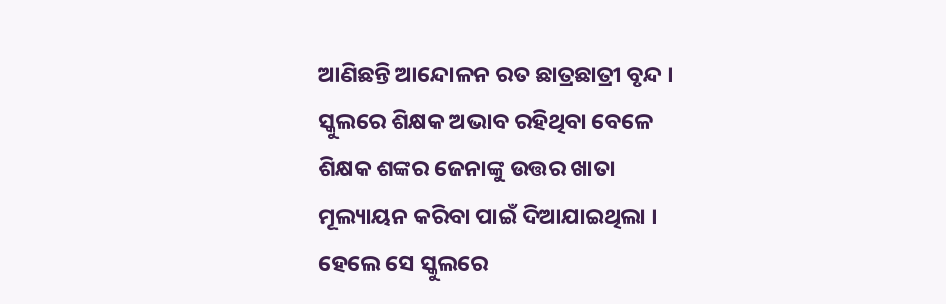ଆଣିଛନ୍ତି ଆନ୍ଦୋଳନ ରତ ଛାତ୍ରଛାତ୍ରୀ ବୃନ୍ଦ । ସ୍କୁଲରେ ଶିକ୍ଷକ ଅଭାବ ରହିଥିବା ବେଳେ ଶିକ୍ଷକ ଶଙ୍କର ଜେନାଙ୍କୁ ଉତ୍ତର ଖାତା ମୂଲ୍ୟାୟନ କରିବା ପାଇଁ ଦିଆଯାଇଥିଲା । ହେଲେ ସେ ସ୍କୁଲରେ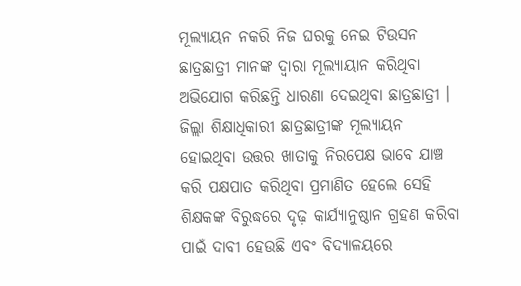ମୂଲ୍ୟାୟନ ନକରି ନିଜ ଘରକୁ ନେଇ ଟିଉସନ ଛାତ୍ରଛାତ୍ରୀ ମାନଙ୍କ ଦ୍ୱାରା ମୂଲ୍ୟାୟାନ କରିଥିବା ଅଭିଯୋଗ କରିଛନ୍ତି ଧାରଣା ଦେଇଥିବା ଛାତ୍ରଛାତ୍ରୀ । ଜିଲ୍ଲା ଶିକ୍ଷାଧିକାରୀ ଛାତ୍ରଛାତ୍ରୀଙ୍କ ମୂଲ୍ୟାୟନ ହୋଇଥିବା ଉତ୍ତର ଖାତାକୁ ନିରପେକ୍ଷ ଭାବେ ଯାଞ୍ଚ କରି ପକ୍ଷପାତ କରିଥିବା ପ୍ରମାଣିତ ହେଲେ ସେହି ଶିକ୍ଷକଙ୍କ ବିରୁଦ୍ଧରେ ଦୃଢ଼ କାର୍ଯ୍ୟାନୁଷ୍ଠାନ ଗ୍ରହଣ କରିବା ପାଇଁ ଦାବୀ ହେଉଛି ଏବଂ ବିଦ୍ୟାଳୟରେ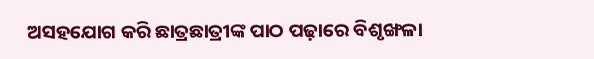ଅସହଯୋଗ କରି ଛାତ୍ରଛାତ୍ରୀଙ୍କ ପାଠ ପଢ଼ାରେ ବିଶୃଙ୍ଖଳା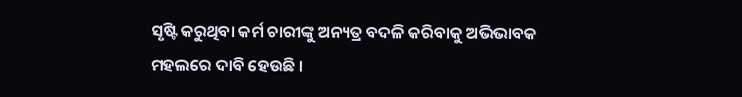ସୃଷ୍ଟି କରୁଥିବା କର୍ମ ଚାରୀଙ୍କୁ ଅନ୍ୟତ୍ର ବଦଳି କରିବାକୁ ଅଭିଭାବକ ମହଲରେ ଦାବି ହେଉଛି ।